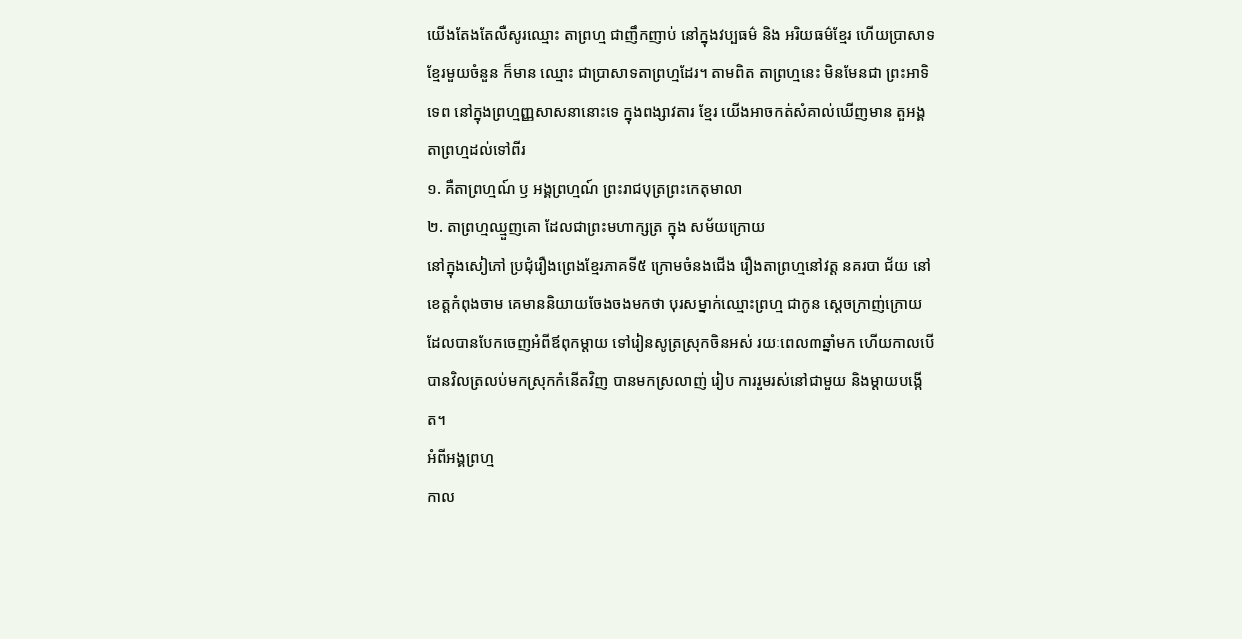យើងតែងតែលឺសូរឈ្មោះ តាព្រហ្ម ជាញឹកញាប់ នៅក្នុងវប្បធម៌ និង អរិយធម៌ខ្មែរ ហើយប្រាសាទខ្មែរមួយចំនួន ក៏មាន ឈ្មោះ ជាប្រាសាទតាព្រហ្មដែរ។ តាមពិត តាព្រហ្មនេះ មិនមែនជា ព្រះអាទិទេព នៅក្នុងព្រហ្មញ្ញសាសនានោះទេ ក្នុងពង្សាវតារ ខ្មែរ យើងអាចកត់សំគាល់ឃើញមាន តួអង្គតាព្រហ្មដល់ទៅពីរ
១. គឺតាព្រហ្មណ៍ ឫ អង្គព្រហ្មណ៍ ព្រះរាជបុត្រព្រះកេតុមាលា
២. តាព្រហ្មឈ្មួញគោ ដែលជាព្រះមហាក្សត្រ ក្នុង សម័យក្រោយ
នៅក្នុងសៀភៅ ប្រជុំរឿងព្រេងខ្មែរភាគទី៥ ក្រោមចំនងជើង រឿងតាព្រហ្មនៅវត្ដ នគរបា ជ័យ នៅខេត្ដកំពុងចាម គេមាននិយាយចែងចងមកថា បុរសម្នាក់ឈ្មោះព្រហ្ម ជាកូន ស្ដេចក្រាញ់ក្រោយដែលបានបែកចេញអំពីឪពុកម្ដាយ ទៅរៀនសូត្រស្រុកចិនអស់ រយៈពេល៣ឆ្នាំមក ហើយកាលបើបានវិលត្រលប់មកស្រុកកំនើតវិញ បានមកស្រលាញ់ រៀប ការរួមរស់នៅជាមួយ និងម្ដាយបង្កើត។
អំពីអង្គព្រហ្ម
កាល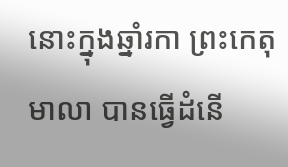នោះក្នុងឆ្នាំរកា ព្រះកេតុមាលា បានធ្វើដំនើ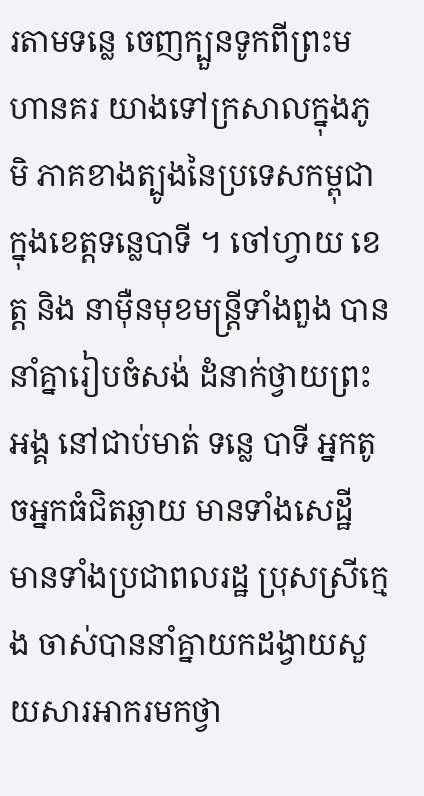រតាមទន្លេ ចេញក្បួនទូកពីព្រះមហានគរ យាងទៅក្រសាលក្នុងភូមិ ភាគខាងត្បូងនៃប្រទេសកម្ពុជា ក្នុងខេត្ដទន្លេបាទី ។ ចៅហ្វាយ ខេត្ដ និង នាម៉ឺនមុខមន្រ្ដីទាំងពួង បាននាំគ្នារៀបចំសង់ ដំនាក់ថ្វាយព្រះអង្គ នៅជាប់មាត់ ទន្លេ បាទី អ្នកតូចអ្នកធំជិតឆ្ងាយ មានទាំងសេដ្ឋី មានទាំងប្រជាពលរដ្ឋ ប្រុសស្រីក្មេង ចាស់បាននាំគ្នាយកដង្វាយសួយសារអាករមកថ្វា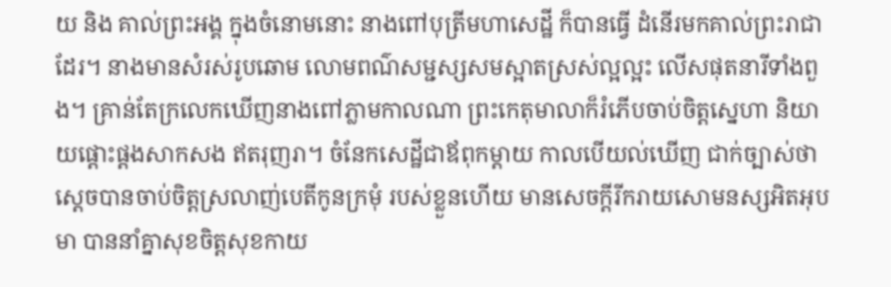យ និង គាល់ព្រះអង្គ ក្នុងចំនោមនោះ នាងពៅបុត្រីមហាសេដ្ឋី ក៏បានធ្វើ ដំនើរមកគាល់ព្រះរាជាដែរ។ នាងមានសំរស់រូបឆោម លោមពណ៌សម្ជស្សសមស្អាតស្រស់ល្អល្អះ លើសផុតនារីទាំងពួង។ គ្រាន់តែក្រលេកឃើញនាងពៅភ្លាមកាលណា ព្រះកេតុមាលាក៏រំភើបចាប់ចិត្ដស្នេហា និយាយផ្ដោះផ្ដងសាកសង ឥតរុញរា។ ចំនែកសេដ្ឋីជាឪពុកម្ដាយ កាលបើយល់ឃើញ ជាក់ច្បាស់ថា ស្ដេចបានចាប់ចិត្ដស្រលាញ់បេតីកូនក្រមុំ របស់ខ្លួនហើយ មានសេចក្ដីរីករាយសោមនស្សអិតអុបមា បាននាំគ្នាសុខចិត្ដសុខកាយ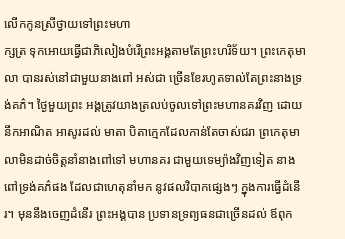លើកកូនស្រីថ្វាយទៅព្រះមហា
ក្សត្រ ទុកអោយធ្វើជាភិលៀងបំរើព្រះអង្គតាមតែព្រះហរិទ័យ។ ព្រះកេតុមាលា បានរស់នៅជាមួយនាងពៅ អស់ជា ច្រើនខែរហូតទាល់តែព្រះនាងទ្រង់គភ៌។ ថ្ងៃមួយព្រះ អង្គត្រូវយាងត្រលប់ចូលទៅព្រះមហានគរវិញ ដោយនឹកអាណិត អាសូរដល់ មាតា បិតាក្មេកដែលកាន់តែចាស់ជរា ព្រកេតុមាលាមិនដាច់ចិត្ដនាំនាងពៅទៅ មហានគរ ជាមួយទេម្យ៉ាងវិញទៀត នាងពៅទ្រង់គភ៌ផង ដែលជាហេតុនាំមក នូវផលវិបាកផ្សេងៗ ក្នុងការធ្វើដំនើរ។ មុននឹងចេញដំនើរ ព្រះអង្គបាន ប្រទានទ្រព្យធនជាច្រើនដល់ ឪពុក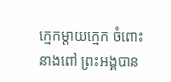ក្មេកម្ដាយក្មេក ចំពោះនាងពៅ ព្រះអង្គបាន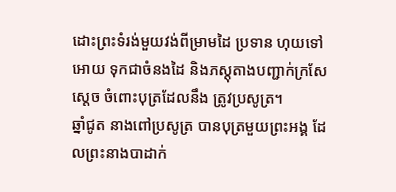ដោះព្រះទំរង់មួយវង់ពីម្រាមដៃ ប្រទាន ហុយទៅអោយ ទុកជាចំនងដៃ និងភស្ដុតាងបញ្ជាក់ក្រសែស្ដេច ចំពោះបុត្រដែលនឹង ត្រូវប្រសូត្រ។
ឆ្នាំជូត នាងពៅប្រសូត្រ បានបុត្រមួយព្រះអង្គ ដែលព្រះនាងបាដាក់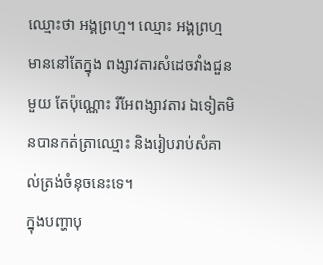ឈ្មោះថា អង្គព្រហ្ម។ ឈ្មោះ អង្គព្រហ្ម មាននៅតែក្នុង ពង្សាវតារសំដេចវាំងជួនមួយ តែប៉ុណ្ណោះ រីអែពង្សាវតារ ឯទៀតមិនបានកត់ត្រាឈ្មោះ និងរៀបរាប់សំគាល់ត្រង់ចំនុចនេះទេ។
ក្នុងបញ្ហាបុ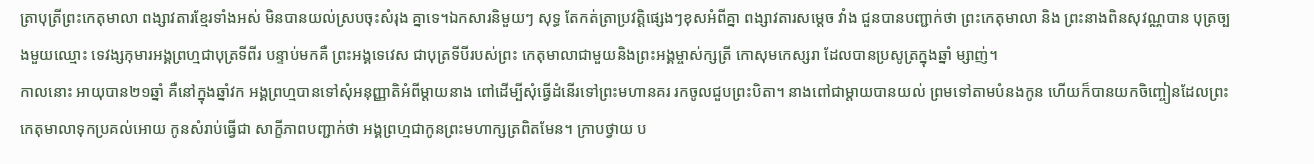ត្រាបុត្រីព្រះកេតុមាលា ពង្សាវតារខ្មែរទាំងអស់ មិនបានយល់ស្របចុះសំរុង គ្នាទេ។ឯកសារនិមួយៗ សុទ្ធ តែកត់ត្រាប្រវត្ដិផ្សេងៗខុសអំពីគ្នា ពង្សាវតារសម្ដេច វាំង ជួនបានបញ្ជាក់ថា ព្រះកេតុមាលា និង ព្រះនាងពិនសុវណ្ណបាន បុត្រច្បងមួយឈ្មោះ ទេវង្សកុមារអង្គព្រហ្មជាបុត្រទីពីរ បន្ទាប់មកគឺ ព្រះអង្គទេវេស ជាបុត្រទីបីរបស់ព្រះ កេតុមាលាជាមួយនិងព្រះអង្គម្ចាស់ក្សត្រី កោសុមកេស្សរា ដែលបានប្រសូត្រក្នុងឆ្នាំ ម្សាញ់។
កាលនោះ អាយុបាន២១ឆ្នាំ គឺនៅក្នុងឆ្នាំវក អង្គព្រហ្មបានទៅសុំអនុញ្ញាតិអំពីម្ដាយនាង ពៅដើម្បីសុំធ្វើដំនើរទៅព្រះមហានគរ រកចូលជួបព្រះបិតា។ នាងពៅជាម្ដាយបានយល់ ព្រមទៅតាមបំនងកូន ហើយក៏បានយកចិញ្ចៀនដែលព្រះកេតុមាលាទុកប្រគល់អោយ កូនសំរាប់ធ្វើជា សាក្ខីភាពបញ្ជាក់ថា អង្គព្រហ្មជាកូនព្រះមហាក្សត្រពិតមែន។ ក្រាបថ្វាយ ប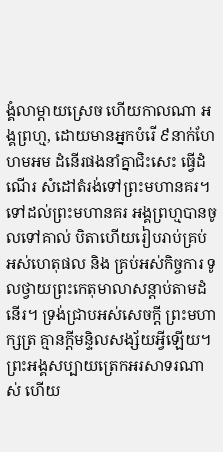ង្គំលាម្ដាយស្រេច ហើយកាលណា អង្គព្រហ្ម, ដោយមានអ្នកបំរើ ៩នាក់ហែហមអម ដំនើរផងនាំគ្នាជិះសេះ ធ្វើដំណើរ សំដៅតំរង់ទៅព្រះមហានគរ។ ទៅដល់ព្រះមហានគរ អង្គព្រហ្មបានចូលទៅគាល់ បិតាហើយរៀបរាប់គ្រប់អស់ហេតុផល និង គ្រប់អស់កិច្ចការ ទូលថ្វាយព្រះកេតុមាលាសន្ដាប់តាមដំនើរ។ ទ្រង់ជ្រាបអស់សេចក្ដី ព្រះមហាក្សត្រ គ្មានក្ដីមន្ទិលសង្ស័យអ្វីឡើយ។ ព្រះអង្គសប្បាយត្រេកអរសាទរណាស់ ហើយ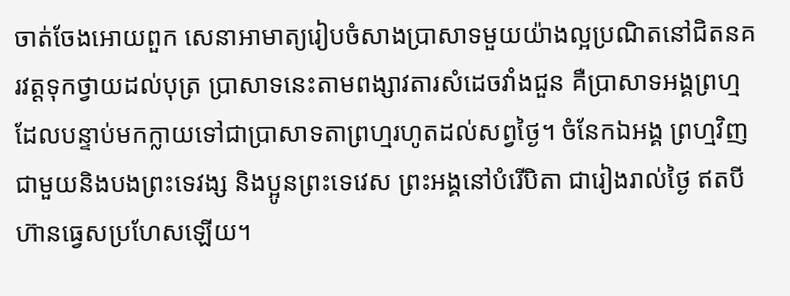ចាត់ចែងអោយពួក សេនាអាមាត្យរៀបចំសាងប្រាសាទមួយយ៉ាងល្អប្រណិតនៅជិតនគរវត្ដទុកថ្វាយដល់បុត្រ ប្រាសាទនេះតាមពង្សាវតារសំដេចវាំងជួន គឺប្រាសាទអង្គព្រហ្ម ដែលបន្ទាប់មកក្លាយទៅជាប្រាសាទតាព្រហ្មរហូតដល់សព្វថ្ងៃ។ ចំនែកឯអង្គ ព្រហ្មវិញជាមួយនិងបងព្រះទេវង្ស និងប្អូនព្រះទេវេស ព្រះអង្គនៅបំរើបិតា ជារៀងរាល់ថ្ងៃ ឥតបីហ៊ានធ្វេសប្រហែសឡើយ។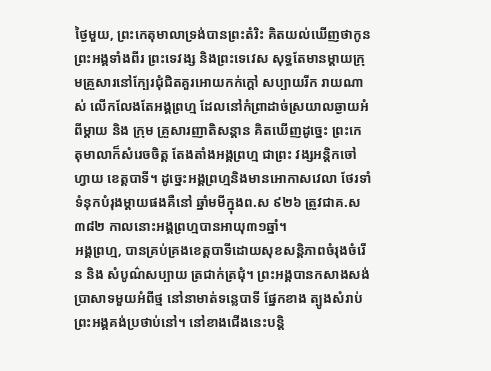ថ្ងៃមួយ, ព្រះកេតុមាលាទ្រង់បានព្រះតំរិះ គិតយល់ឃើញថាកូនព្រះអង្គទាំងពីរ ព្រះទេវង្ស និងព្រះទេវេស សុទ្ធតែមានម្ដាយក្រុមគ្រួសារនៅក្បែរជុំជិតគួរអោយកក់ក្ដៅ សប្បាយរីក រាយណាស់ លើកលែងតែអង្គព្រហ្ម ដែលនៅកំព្រាដាច់ស្រយាលឆ្ងាយអំពីម្ដាយ និង ក្រុម គ្រួសារញាតិសន្ដាន គិតឃើញដូច្នេះ ព្រះកេតុមាលាក៏សំរេចចិត្ដ តែងតាំងអង្គព្រហ្ម ជាព្រះ វង្សអន្តិកចៅហ្វាយ ខេត្ដបាទី។ ដូច្នេះអង្គព្រហ្មនិងមានអោកាសវេលា ថែរទាំទំនុកបំរុងម្ដាយផងគឺនៅ ឆ្នាំមមីក្នុងព.ស ៩២៦ ត្រូវជាគ.ស៣៨២ កាលនោះអង្គព្រហ្មបានអាយុ៣១ឆ្នាំ។
អង្គព្រហ្ម, បានគ្រប់គ្រងខេត្ដបាទីដោយសុខសន្ដិភាពចំរុងចំរើន និង សំបូណ៌សប្បាយ ត្រជាក់ត្រជុំ។ ព្រះអង្គបានកសាងសង់ប្រាសាទមួយអំពីថ្ម នៅនាមាត់ទន្លេបាទី ផ្នែកខាង ត្បូងសំរាប់ព្រះអង្គគង់ប្រថាប់នៅ។ នៅខាងជើងនេះបន្ដិ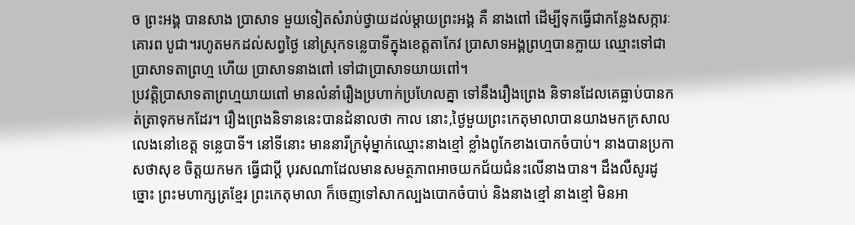ច ព្រះអង្គ បានសាង ប្រាសាទ មួយទៀតសំរាប់ថ្វាយដល់ម្ដាយព្រះអង្គ គឺ នាងពៅ ដើម្បីទុកធ្វើជាកន្លែងសក្ការៈ គោរព បូជា។រហូតមកដល់សព្វថ្ងៃ នៅស្រុកទន្លេបាទីក្នុងខេត្ដតាកែវ ប្រាសាទអង្គព្រហ្មបានក្លាយ ឈ្មោះទៅជាប្រាសាទតាព្រហ្ម ហើយ ប្រាសាទនាងពៅ ទៅជាប្រាសាទយាយពៅ។
ប្រវត្ដិប្រាសាទតាព្រហ្មយាយពៅ មានលំនាំរឿងប្រហាក់ប្រហែលគ្នា ទៅនឹងរឿងព្រេង និទានដែលគេធ្លាប់បានកត់ត្រាទុកមកដែរ។ រឿងព្រេងនិទាននេះបានដំនាលថា កាល នោះ,ថ្ងៃមួយព្រះកេតុមាលាបានយាងមកក្រសាលលេងនៅខេត្ដ ទន្លេបាទី។ នៅទីនោះ មាននារីក្រមុំម្នាក់ឈ្មោះនាងខ្មៅ ខ្លាំងពូកែខាងបោកចំបាប់។ នាងបានប្រកាសថាសុខ ចិត្ដយកមក ធ្វើជាប្ដី បុរសណាដែលមានសមត្ថភាពអាចយកជ័យជំនះលើនាងបាន។ ដឹងលឺសូរដូច្នោះ ព្រះមហាក្សត្រខ្មែរ ព្រះកេតុមាលា ក៏ចេញទៅសាកល្បងបោកចំបាប់ និងនាងខ្មៅ នាងខ្មៅ មិនអា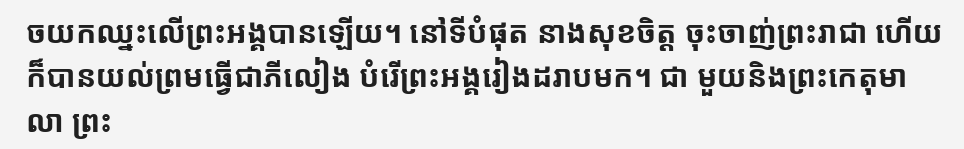ចយកឈ្នះលើព្រះអង្គបានឡើយ។ នៅទីបំផុត នាងសុខចិត្ដ ចុះចាញ់ព្រះរាជា ហើយក៏បានយល់ព្រមធ្វើជាភីលៀង បំរើព្រះអង្គរៀងដរាបមក។ ជា មួយនិងព្រះកេតុមាលា ព្រះ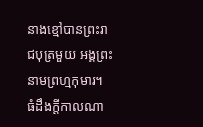នាងខ្មៅបានព្រះរាជបុត្រមួយ អង្គព្រះនាមព្រហ្មកុមារ។
ធំដឹងក្ដីកាលណា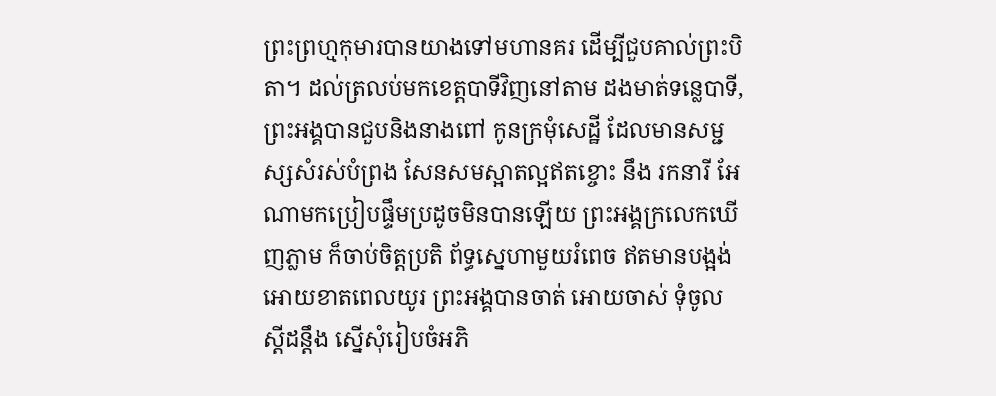ព្រះព្រហ្មកុមារបានយាងទៅមហានគរ ដើម្បីជួបគាល់ព្រះបិតា។ ដល់ត្រលប់មកខេត្ដបាទីវិញនៅតាម ដងមាត់ទន្លេបាទី, ព្រះអង្គបានជួបនិងនាងពៅ កូនក្រមុំសេដ្ឋី ដែលមានសម្ជស្សសំរស់បំព្រង សែនសមស្អាតល្អឥតខ្ចោះ នឹង រកនារី អែណាមកប្រៀបផ្ទឹមប្រដូចមិនបានឡើយ ព្រះអង្គក្រលេកឃើញភ្លាម ក៏ចាប់ចិត្ដប្រតិ ព័ទ្ធស្នេហាមួយរំពេច ឥតមានបង្អង់អោយខាតពេលយូរ ព្រះអង្គបានចាត់ អោយចាស់ ទុំចូលស្ដីដន្ដឹង ស្នើសុំរៀបចំអភិ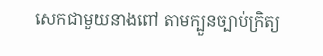សេកជាមួយនាងពៅ តាមក្បួនច្បាប់ក្រិត្យ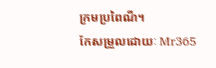ក្រមប្រពៃណី។
កែសម្រួលដោយៈ Mr365